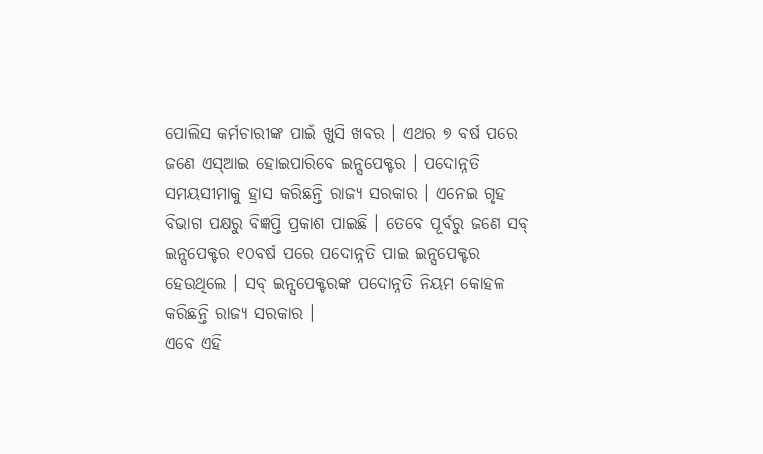ପୋଲିସ କର୍ମଚାରୀଙ୍କ ପାଇଁ ଖୁସି ଖବର । ଏଥର ୭ ବର୍ଷ ପରେ ଜଣେ ଏସ୍ଆଇ ହୋଇପାରିବେ ଇନ୍ସପେକ୍ଟର । ପଦୋନ୍ନତି ସମୟସୀମାକୁ ହ୍ରାସ କରିଛନ୍ତି ରାଜ୍ୟ ସରକାର । ଏନେଇ ଗୃହ ବିଭାଗ ପକ୍ଷରୁ ବିଜ୍ଞପ୍ତି ପ୍ରକାଶ ପାଇଛି । ତେବେ ପୂର୍ବରୁ ଜଣେ ସବ୍ ଇନ୍ସପେକ୍ଟର ୧୦ବର୍ଷ ପରେ ପଦୋନ୍ନତି ପାଇ ଇନ୍ସପେକ୍ଟର ହେଉଥିଲେ । ସବ୍ ଇନ୍ସପେକ୍ଟରଙ୍କ ପଦୋନ୍ନତି ନିୟମ କୋହଳ କରିଛନ୍ତି ରାଜ୍ୟ ସରକାର ।
ଏବେ ଏହି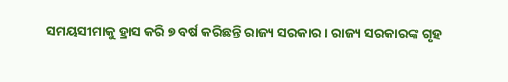ସମୟସୀମାକୁ ହ୍ରାସ କରି ୭ ବର୍ଷ କରିଛନ୍ତି ରାଜ୍ୟ ସରକାର । ରାଜ୍ୟ ସରକାରଙ୍କ ଗୃହ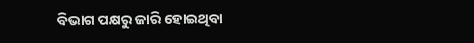ବିଭାଗ ପକ୍ଷରୁ ଜାରି ହୋଇଥିବା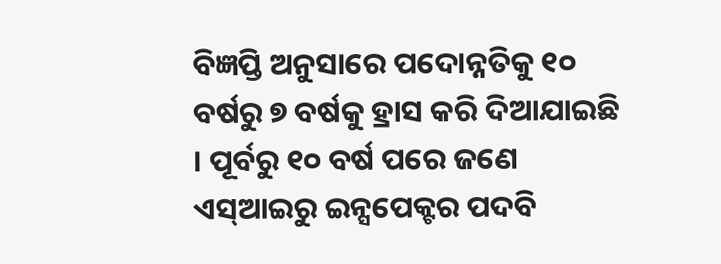ବିଜ୍ଞପ୍ତି ଅନୁସାରେ ପଦୋନ୍ନତିକୁ ୧୦ ବର୍ଷରୁ ୭ ବର୍ଷକୁ ହ୍ରାସ କରି ଦିଆଯାଇଛି । ପୂର୍ବରୁ ୧୦ ବର୍ଷ ପରେ ଜଣେ ଏସ୍ଆଇରୁ ଇନ୍ସପେକ୍ଟର ପଦବି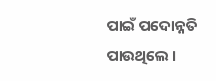ପାଇଁ ପଦୋନ୍ନତି ପାଉଥିଲେ ।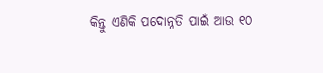କିନ୍ତୁ ଏଣିକି ପଦୋନ୍ନତି ପାଇଁ ଆଉ ୧୦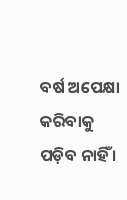ବର୍ଷ ଅପେକ୍ଷା କରିବାକୁ ପଡ଼ିବ ନାହିଁ ।